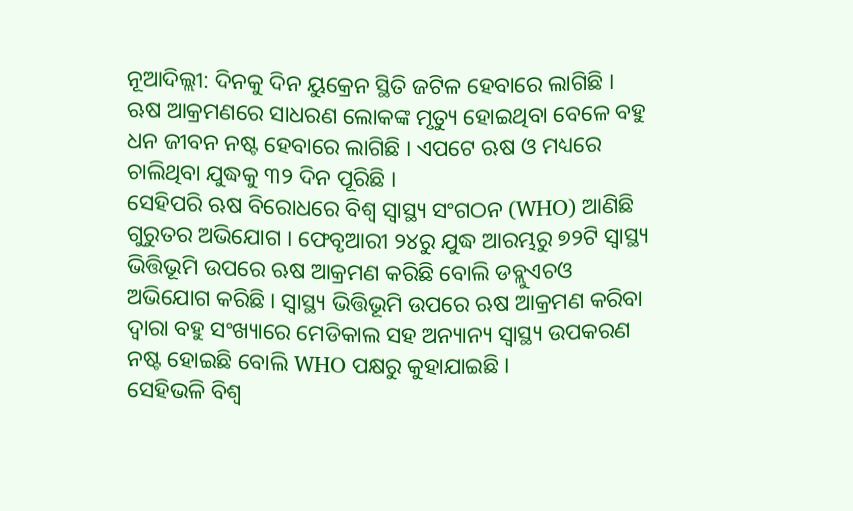ନୂଆଦିଲ୍ଲୀ: ଦିନକୁ ଦିନ ୟୁକ୍ରେନ ସ୍ଥିତି ଜଟିଳ ହେବାରେ ଲାଗିଛି । ଋଷ ଆକ୍ରମଣରେ ସାଧରଣ ଲୋକଙ୍କ ମୃତ୍ୟୁ ହୋଇଥିବା ବେଳେ ବହୁ ଧନ ଜୀବନ ନଷ୍ଟ ହେବାରେ ଲାଗିଛି । ଏପଟେ ଋଷ ଓ ମଧ୍ୟରେ ଚାଲିଥିବା ଯୁଦ୍ଧକୁ ୩୨ ଦିନ ପୂରିଛି ।
ସେହିପରି ଋଷ ବିରୋଧରେ ବିଶ୍ବ ସ୍ବାସ୍ଥ୍ୟ ସଂଗଠନ (WHO) ଆଣିଛି ଗୁରୁତର ଅଭିଯୋଗ । ଫେବୃଆରୀ ୨୪ରୁ ଯୁଦ୍ଧ ଆରମ୍ଭରୁ ୭୨ଟି ସ୍ବାସ୍ଥ୍ୟ ଭିତ୍ତିଭୂମି ଉପରେ ଋଷ ଆକ୍ରମଣ କରିଛି ବୋଲି ଡବ୍ଲୁଏଚଓ ଅଭିଯୋଗ କରିଛି । ସ୍ବାସ୍ଥ୍ୟ ଭିତ୍ତିଭୂମି ଉପରେ ଋଷ ଆକ୍ରମଣ କରିବା ଦ୍ବାରା ବହୁ ସଂଖ୍ୟାରେ ମେଡିକାଲ ସହ ଅନ୍ୟାନ୍ୟ ସ୍ବାସ୍ଥ୍ୟ ଉପକରଣ ନଷ୍ଟ ହୋଇଛି ବୋଲି WHO ପକ୍ଷରୁ କୁହାଯାଇଛି ।
ସେହିଭଳି ବିଶ୍ବ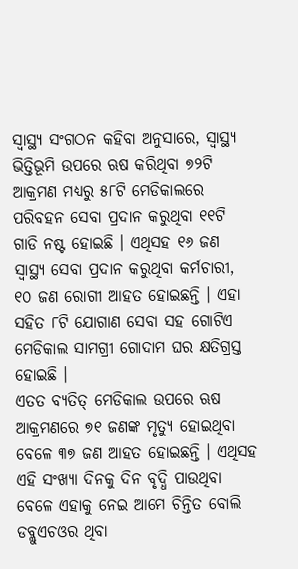ସ୍ବାସ୍ଥ୍ୟ ସଂଗଠନ କହିବା ଅନୁସାରେ, ସ୍ବାସ୍ଥ୍ୟ ଭିତ୍ତିଭୂମି ଉପରେ ଋଷ କରିଥିବା ୭୨ଟି ଆକ୍ରମଣ ମଧ୍ୟରୁ ୫୮ଟି ମେଡିକାଲରେ ପରିବହନ ସେବା ପ୍ରଦାନ କରୁଥିବା ୧୧ଟି ଗାଡି ନଷ୍ଟ ହୋଇଛି । ଏଥିସହ ୧୬ ଜଣ ସ୍ବାସ୍ଥ୍ୟ ସେବା ପ୍ରଦାନ କରୁଥିବା କର୍ମଚାରୀ, ୧୦ ଜଣ ରୋଗୀ ଆହତ ହୋଇଛନ୍ତି । ଏହା ସହିତ ୮ଟି ଯୋଗାଣ ସେବା ସହ ଗୋଟିଏ ମେଡିକାଲ ସାମଗ୍ରୀ ଗୋଦାମ ଘର କ୍ଷତିଗ୍ରସ୍ତ ହୋଇଛି ।
ଏତତ ବ୍ୟତିତ୍ ମେଡିକାଲ ଉପରେ ଋଷ ଆକ୍ରମଣରେ ୭୧ ଜଣଙ୍କ ମୃତ୍ୟୁ ହୋଇଥିବା ବେଳେ ୩୭ ଜଣ ଆହତ ହୋଇଛନ୍ତି । ଏଥିସହ ଏହି ସଂଖ୍ୟା ଦିନକୁ ଦିନ ବୃଦ୍ଧି ପାଉଥିବା ବେଳେ ଏହାକୁ ନେଇ ଆମେ ଚିନ୍ତିତ ବୋଲି ଡବ୍ଲୁଏଚଓର ଥିବା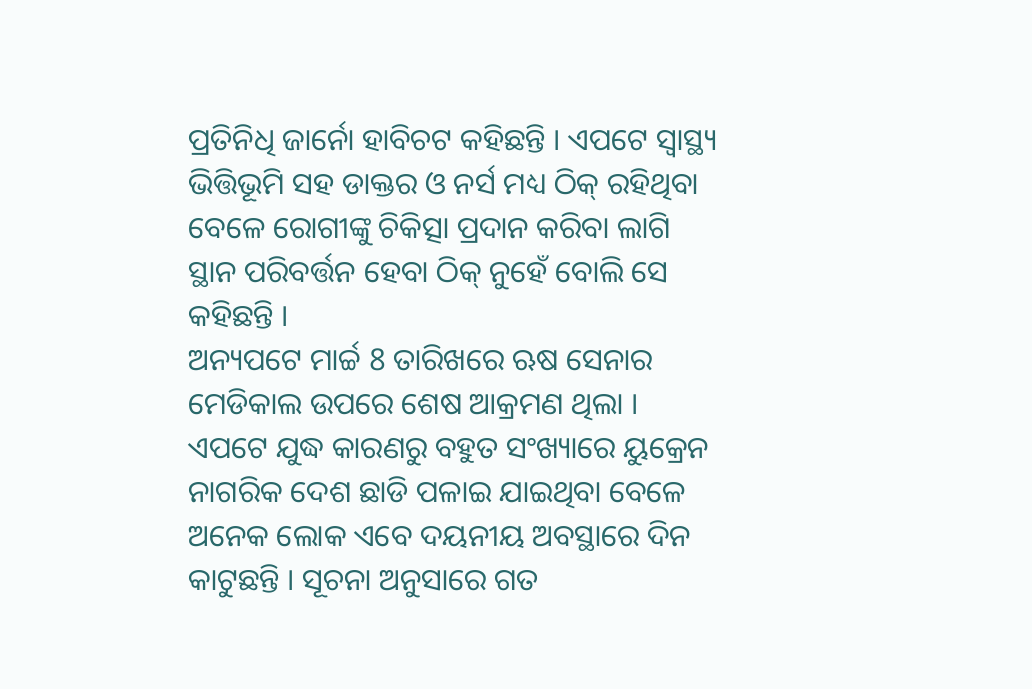ପ୍ରତିନିଧି ଜାର୍ନୋ ହାବିଚଟ କହିଛନ୍ତି । ଏପଟେ ସ୍ବାସ୍ଥ୍ୟ ଭିତ୍ତିଭୂମି ସହ ଡାକ୍ତର ଓ ନର୍ସ ମଧ୍ୟ ଠିକ୍ ରହିଥିବା ବେଳେ ରୋଗୀଙ୍କୁ ଚିକିତ୍ସା ପ୍ରଦାନ କରିବା ଲାଗି ସ୍ଥାନ ପରିବର୍ତ୍ତନ ହେବା ଠିକ୍ ନୁହେଁ ବୋଲି ସେ କହିଛନ୍ତି ।
ଅନ୍ୟପଟେ ମାର୍ଚ୍ଚ 8 ତାରିଖରେ ଋଷ ସେନାର ମେଡିକାଲ ଉପରେ ଶେଷ ଆକ୍ରମଣ ଥିଲା । ଏପଟେ ଯୁଦ୍ଧ କାରଣରୁ ବହୁତ ସଂଖ୍ୟାରେ ୟୁକ୍ରେନ ନାଗରିକ ଦେଶ ଛାଡି ପଳାଇ ଯାଇଥିବା ବେଳେ ଅନେକ ଲୋକ ଏବେ ଦୟନୀୟ ଅବସ୍ଥାରେ ଦିନ କାଟୁଛନ୍ତି । ସୂଚନା ଅନୁସାରେ ଗତ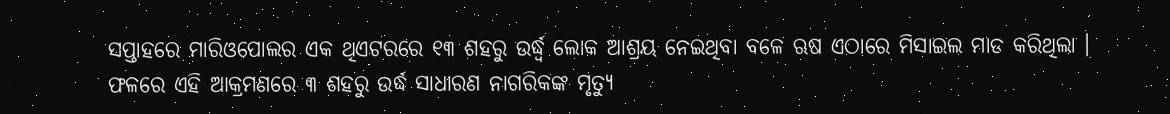ସପ୍ତାହରେ ମାରିଓପୋଲର ଏକ ଥିଏଟରରେ ୧୩ ଶହରୁ ଉର୍ଦ୍ଧ୍ବ ଲୋକ ଆଶ୍ରୟ ନେଇଥିବା ବଳେ ଋଷ ଏଠାରେ ମିସାଇଲ ମାଡ କରିଥିଲା ।
ଫଳରେ ଏହି ଆକ୍ରମଣରେ ୩ ଶହରୁ ଉର୍ଦ୍ଧ ସାଧାରଣ ନାଗରିକଙ୍କ ମୃତ୍ୟୁ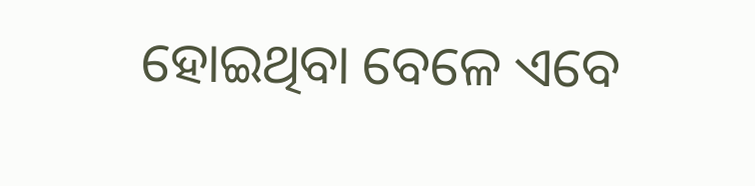ହୋଇଥିବା ବେଳେ ଏବେ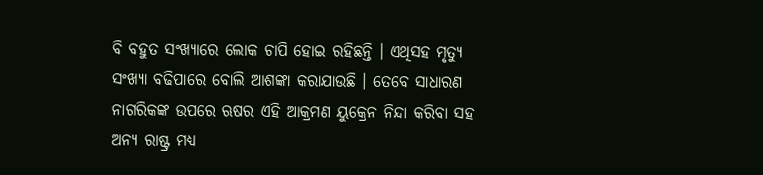ବି ବହୁତ ସଂଖ୍ୟାରେ ଲୋକ ଚାପି ହୋଇ ରହିଛନ୍ତି । ଏଥିସହ ମୃତ୍ୟୁ ସଂଖ୍ୟା ବଢିପାରେ ବୋଲି ଆଶଙ୍କା କରାଯାଉଛି । ତେବେ ସାଧାରଣ ନାଗରିକଙ୍କ ଉପରେ ଋଷର ଏହି ଆକ୍ରମଣ ୟୁକ୍ରେନ ନିନ୍ଦା କରିବା ସହ ଅନ୍ୟ ରାଷ୍ଟ୍ର ମଧ୍ୟ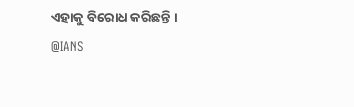ଏହାକୁ ବିରୋଧ କରିଛନ୍ତି ।
@IANS